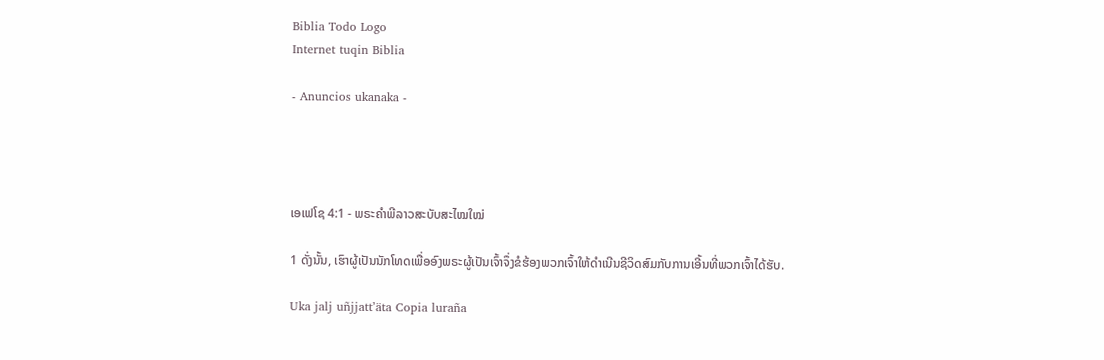Biblia Todo Logo
Internet tuqin Biblia

- Anuncios ukanaka -




ເອເຟໂຊ 4:1 - ພຣະຄຳພີລາວສະບັບສະໄໝໃໝ່

1 ດັ່ງນັ້ນ, ເຮົາຜູ້ເປັນນັກໂທດເພື່ອອົງພຣະຜູ້ເປັນເຈົ້າຈຶ່ງຂໍຮ້ອງພວກເຈົ້າໃຫ້ດຳເນີນຊີວິດສົມກັບການເອີ້ນທີ່ພວກເຈົ້າໄດ້ຮັບ.

Uka jalj uñjjattʼäta Copia luraña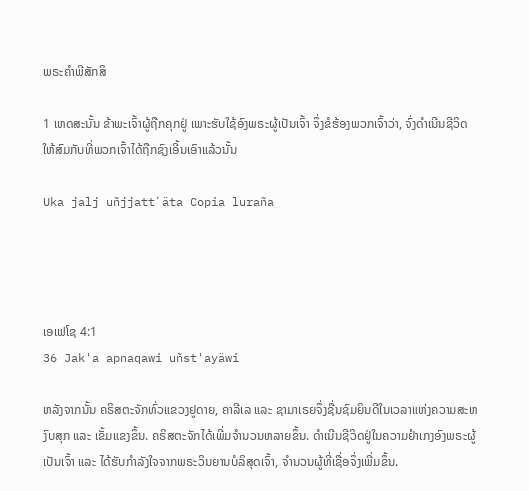ພຣະຄຳພີສັກສິ

1 ເຫດສະນັ້ນ ຂ້າພະເຈົ້າຜູ້ຖືກຄຸກຢູ່ ເພາະຮັບໃຊ້ອົງພຣະຜູ້ເປັນເຈົ້າ ຈຶ່ງຂໍຮ້ອງພວກເຈົ້າວ່າ, ຈົ່ງດຳເນີນຊີວິດໃຫ້ສົມກັບທີ່ພວກເຈົ້າໄດ້ຖືກຊົງເອີ້ນເອົາແລ້ວນັ້ນ

Uka jalj uñjjattʼäta Copia luraña




ເອເຟໂຊ 4:1
36 Jak'a apnaqawi uñst'ayäwi

ຫລັງຈາກນັ້ນ ຄຣິສຕະຈັກທົ່ວແຂວງຢູດາຍ, ຄາລີເລ ແລະ ຊາມາເຣຍຈຶ່ງຊື່ນຊົມຍິນດີໃນເວລາແຫ່ງຄວາມສະຫງົບສຸກ ແລະ ເຂັ້ມແຂງຂຶ້ນ. ຄຣິສຕະຈັກໄດ້ເພີ່ມຈຳນວນຫລາຍຂຶ້ນ. ດຳເນີນຊີວິດຢູ່ໃນຄວາມຢຳເກງອົງພຣະຜູ້ເປັນເຈົ້າ ແລະ ໄດ້ຮັບກຳລັງໃຈຈາກພຣະວິນຍານບໍລິສຸດເຈົ້າ, ຈຳນວນຜູ້ທີ່ເຊື່ອຈຶ່ງເພີ່ມຂຶ້ນ.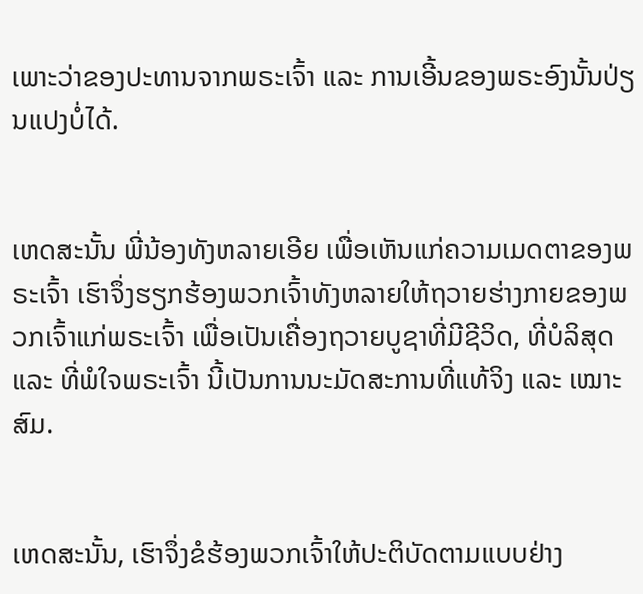ເພາະວ່າຂອງປະທານຈາກພຣະເຈົ້າ ແລະ ການເອີ້ນຂອງພຣະອົງນັ້ນປ່ຽນແປງບໍ່ໄດ້.


ເຫດສະນັ້ນ ພີ່ນ້ອງທັງຫລາຍເອີຍ ເພື່ອເຫັນແກ່ຄວາມເມດຕາຂອງພຣະເຈົ້າ ເຮົາຈຶ່ງຮຽກຮ້ອງພວກເຈົ້າທັງຫລາຍໃຫ້ຖວາຍຮ່າງກາຍຂອງພວກເຈົ້າແກ່ພຣະເຈົ້າ ເພື່ອເປັນເຄື່ອງຖວາຍບູຊາທີ່ມີຊີວິດ, ທີ່ບໍລິສຸດ ແລະ ທີ່ພໍໃຈພຣະເຈົ້າ ນີ້ເປັນການນະມັດສະການທີ່ແທ້ຈິງ ແລະ ເໝາະສົມ.


ເຫດສະນັ້ນ, ເຮົາຈຶ່ງຂໍຮ້ອງພວກເຈົ້າໃຫ້ປະຕິບັດຕາມແບບຢ່າງ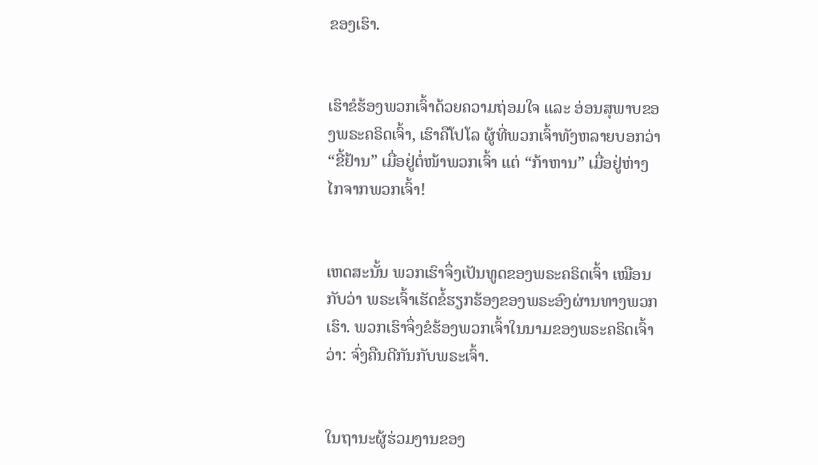ຂອງເຮົາ.


ເຮົາຂໍຮ້ອງພວກເຈົ້າດ້ວຍຄວາມຖ່ອມໃຈ ແລະ ອ່ອນສຸພາບຂອງພຣະຄຣິດເຈົ້າ, ເຮົາຄືໂປໂລ ຜູ້ທີ່ພວກເຈົ້າທັງຫລາຍບອກວ່າ “ຂີ້ຢ້ານ” ເມື່ອຢູ່ຕໍ່ໜ້າພວກເຈົ້າ ແຕ່ “ກ້າຫານ” ເມື່ອຢູ່ຫ່າງໄກຈາກພວກເຈົ້າ!


ເຫດສະນັ້ນ ພວກເຮົາຈຶ່ງເປັນທູດຂອງພຣະຄຣິດເຈົ້າ ເໝືອນກັບວ່າ ພຣະເຈົ້າເຮັດຂໍ້ຮຽກຮ້ອງຂອງພຣະອົງຜ່ານທາງພວກເຮົາ. ພວກເຮົາຈຶ່ງຂໍຮ້ອງພວກເຈົ້າໃນນາມຂອງພຣະຄຣິດເຈົ້າວ່າ: ຈົ່ງຄືນດີກັນກັບພຣະເຈົ້າ.


ໃນຖານະຜູ້ຮ່ວມງານຂອງ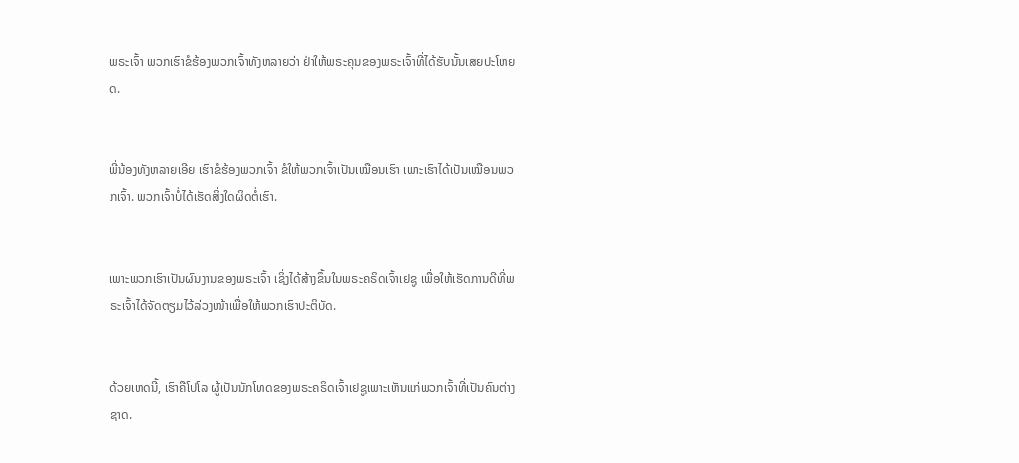ພຣະເຈົ້າ ພວກເຮົາຂໍຮ້ອງພວກເຈົ້າທັງຫລາຍວ່າ ຢ່າໃຫ້ພຣະຄຸນຂອງພຣະເຈົ້າທີ່ໄດ້ຮັບນັ້ນເສຍປະໂຫຍດ.


ພີ່ນ້ອງທັງຫລາຍເອີຍ ເຮົາຂໍຮ້ອງພວກເຈົ້າ ຂໍໃຫ້ພວກເຈົ້າເປັນເໝືອນເຮົາ ເພາະເຮົາໄດ້ເປັນເໝືອນພວກເຈົ້າ. ພວກເຈົ້າບໍ່ໄດ້ເຮັດສິ່ງໃດຜິດຕໍ່ເຮົາ.


ເພາະພວກເຮົາເປັນຜົນງານຂອງພຣະເຈົ້າ ເຊິ່ງໄດ້ສ້າງຂຶ້ນໃນພຣະຄຣິດເຈົ້າເຢຊູ ເພື່ອໃຫ້ເຮັດການດີທີ່ພຣະເຈົ້າໄດ້ຈັດຕຽມໄວ້ລ່ວງໜ້າເພື່ອໃຫ້ພວກເຮົາປະຕິບັດ.


ດ້ວຍເຫດນີ້, ເຮົາຄືໂປໂລ ຜູ້ເປັນນັກໂທດຂອງພຣະຄຣິດເຈົ້າເຢຊູເພາະເຫັນແກ່ພວກເຈົ້າທີ່ເປັນຄົນຕ່າງຊາດ.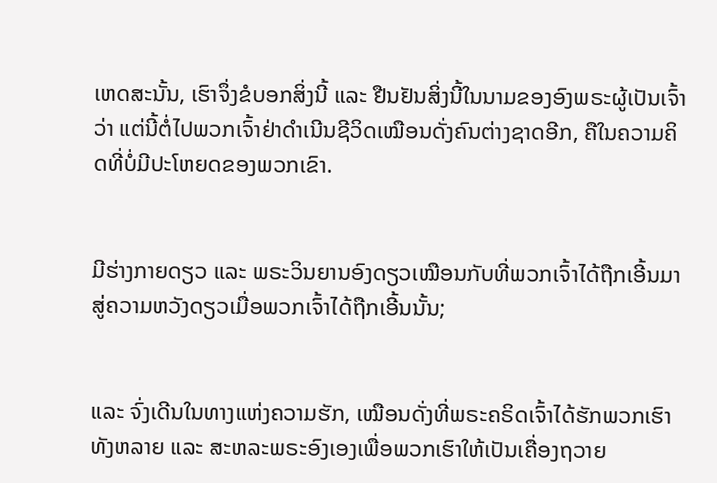ເຫດສະນັ້ນ, ເຮົາຈຶ່ງຂໍບອກສິ່ງນີ້ ແລະ ຢືນຢັນສິ່ງນີ້ໃນນາມຂອງອົງພຣະຜູ້ເປັນເຈົ້າວ່າ ແຕ່ນີ້ຕໍ່ໄປພວກເຈົ້າຢ່າດຳເນີນຊີວິດເໝືອນດັ່ງຄົນຕ່າງຊາດອີກ, ຄືໃນຄວາມຄິດທີ່ບໍ່ມີປະໂຫຍດຂອງພວກເຂົາ.


ມີຮ່າງກາຍດຽວ ແລະ ພຣະວິນຍານອົງດຽວເໝືອນກັບທີ່ພວກເຈົ້າໄດ້ຖືກເອີ້ນມາສູ່ຄວາມຫວັງດຽວເມື່ອພວກເຈົ້າໄດ້ຖືກເອີ້ນນັ້ນ;


ແລະ ຈົ່ງເດີນໃນທາງແຫ່ງຄວາມຮັກ, ເໝືອນດັ່ງທີ່ພຣະຄຣິດເຈົ້າໄດ້ຮັກພວກເຮົາທັງຫລາຍ ແລະ ສະຫລະພຣະອົງເອງເພື່ອພວກເຮົາໃຫ້ເປັນເຄື່ອງຖວາຍ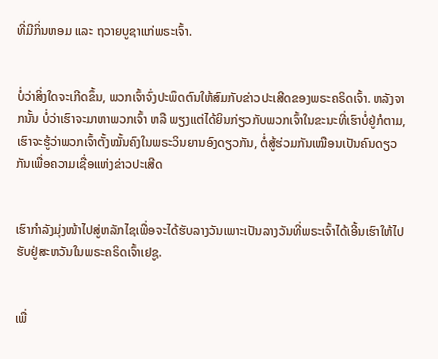ທີ່ມີກິ່ນຫອມ ແລະ ຖວາຍບູຊາແກ່ພຣະເຈົ້າ.


ບໍ່ວ່າສິ່ງໃດຈະເກີດຂຶ້ນ, ພວກເຈົ້າຈົ່ງປະພຶດຕົນໃຫ້ສົມກັບຂ່າວປະເສີດຂອງພຣະຄຣິດເຈົ້າ. ຫລັງຈາກນັ້ນ ບໍ່ວ່າເຮົາຈະມາຫາພວກເຈົ້າ ຫລື ພຽງແຕ່ໄດ້ຍິນກ່ຽວກັບພວກເຈົ້າໃນຂະນະທີ່ເຮົາບໍ່ຢູ່ກໍຕາມ, ເຮົາຈະຮູ້ວ່າພວກເຈົ້າຕັ້ງໝັ້ນຄົງໃນພຣະວິນຍານອົງດຽວກັນ, ຕໍ່ສູ້ຮ່ວມກັນເໝືອນເປັນຄົນດຽວກັນເພື່ອຄວາມເຊື່ອແຫ່ງຂ່າວປະເສີດ


ເຮົາກຳລັງມຸ່ງໜ້າໄປສູ່ຫລັກໄຊເພື່ອຈະໄດ້ຮັບລາງວັນເພາະເປັນລາງວັນທີ່ພຣະເຈົ້າໄດ້ເອີ້ນເຮົາໃຫ້ໄປຮັບຢູ່ສະຫວັນໃນພຣະຄຣິດເຈົ້າເຢຊູ.


ເພື່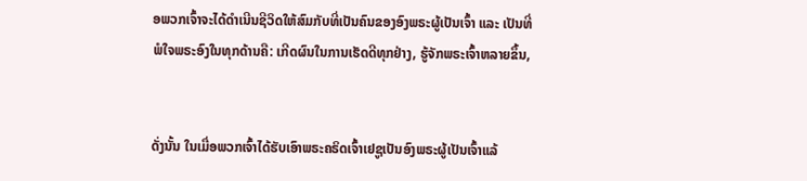ອພວກເຈົ້າຈະໄດ້ດຳເນີນຊີວິດໃຫ້ສົມກັບທີ່ເປັນຄົນຂອງອົງພຣະຜູ້ເປັນເຈົ້າ ແລະ ເປັນທີ່ພໍໃຈພຣະອົງໃນທຸກດ້ານຄື: ເກີດຜົນໃນການເຮັດດີທຸກຢ່າງ, ຮູ້ຈັກພຣະເຈົ້າຫລາຍຂຶ້ນ,


ດັ່ງນັ້ນ ໃນເມື່ອພວກເຈົ້າໄດ້ຮັບເອົາພຣະຄຣິດເຈົ້າເຢຊູເປັນອົງພຣະຜູ້ເປັນເຈົ້າແລ້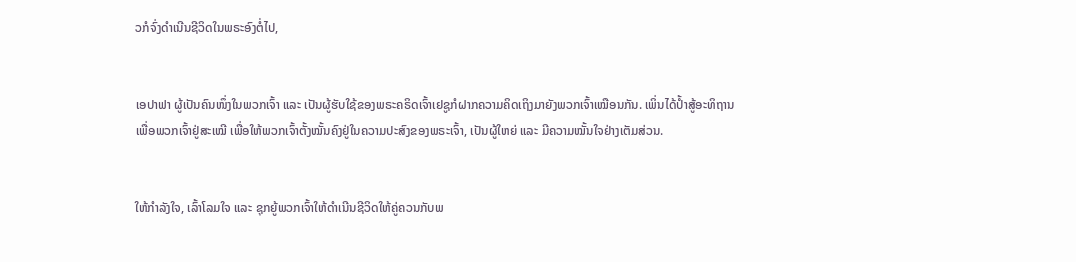ວກໍຈົ່ງດຳເນີນຊີວິດໃນພຣະອົງຕໍ່ໄປ,


ເອປາຟາ ຜູ້ເປັນຄົນໜຶ່ງໃນພວກເຈົ້າ ແລະ ເປັນຜູ້ຮັບໃຊ້ຂອງພຣະຄຣິດເຈົ້າເຢຊູກໍຝາກຄວາມຄິດເຖິງມາຍັງພວກເຈົ້າເໝືອນກັນ. ເພິ່ນໄດ້ປ້ຳສູ້ອະທິຖານເພື່ອພວກເຈົ້າຢູ່ສະເໝີ ເພື່ອໃຫ້ພວກເຈົ້າຕັ້ງໝັ້ນຄົງຢູ່ໃນຄວາມປະສົງຂອງພຣະເຈົ້າ, ເປັນຜູ້ໃຫຍ່ ແລະ ມີຄວາມໝັ້ນໃຈຢ່າງເຕັມສ່ວນ.


ໃຫ້ກຳລັງໃຈ, ເລົ້າໂລມໃຈ ແລະ ຊຸກຍູ້ພວກເຈົ້າໃຫ້ດຳເນີນຊີວິດໃຫ້ຄູ່ຄວນກັບພ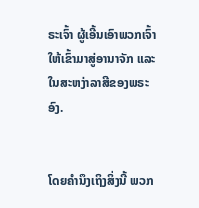ຣະເຈົ້າ ຜູ້ເອີ້ນເອົາພວກເຈົ້າໃຫ້ເຂົ້າມາສູ່ອານາຈັກ ແລະ ໃນສະຫງ່າລາສີຂອງພຣະອົງ.


ໂດຍຄຳນຶງເຖິງສິ່ງນີ້ ພວກ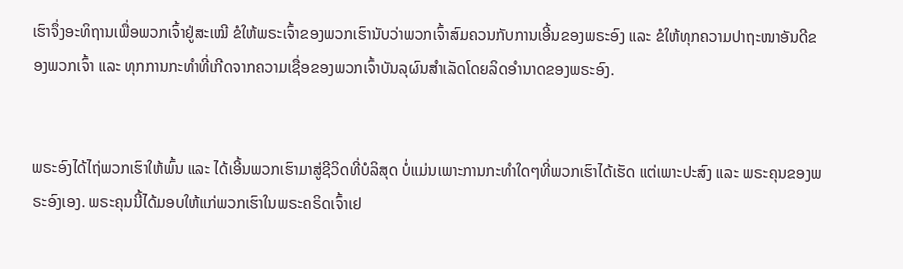ເຮົາຈຶ່ງອະທິຖານເພື່ອພວກເຈົ້າຢູ່ສະເໝີ ຂໍໃຫ້ພຣະເຈົ້າຂອງພວກເຮົານັບວ່າພວກເຈົ້າສົມຄວນກັບການເອີ້ນຂອງພຣະອົງ ແລະ ຂໍໃຫ້ທຸກຄວາມປາຖະໜາອັນດີຂອງພວກເຈົ້າ ແລະ ທຸກການກະທຳທີ່ເກີດຈາກຄວາມເຊື່ອຂອງພວກເຈົ້າບັນລຸຜົນສຳເລັດໂດຍລິດອຳນາດຂອງພຣະອົງ.


ພຣະອົງໄດ້ໄຖ່ພວກເຮົາໃຫ້ພົ້ນ ແລະ ໄດ້ເອີ້ນພວກເຮົາມາສູ່ຊີວິດທີ່ບໍລິສຸດ ບໍ່ແມ່ນເພາະການກະທຳໃດໆທີ່ພວກເຮົາໄດ້ເຮັດ ແຕ່ເພາະປະສົງ ແລະ ພຣະຄຸນຂອງພຣະອົງເອງ. ພຣະຄຸນນີ້ໄດ້ມອບໃຫ້ແກ່ພວກເຮົາໃນພຣະຄຣິດເຈົ້າເຢ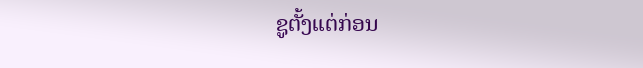ຊູຕັ້ງແຕ່ກ່ອນ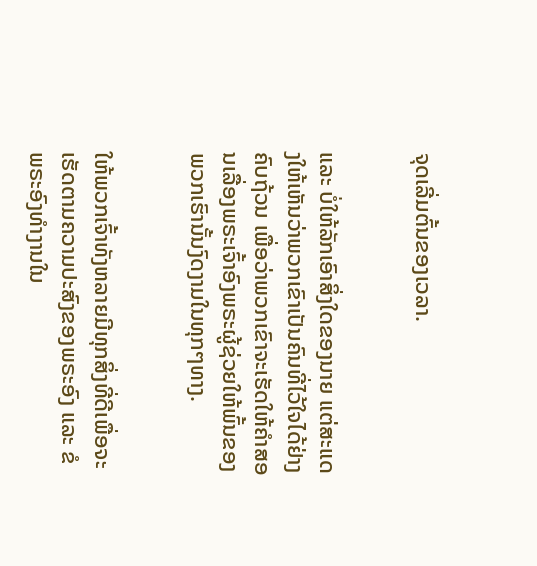ຈຸດເລີ່ມຕົ້ນຂອງເວລາ.


ແລະ ບໍ່ໃຫ້ລັກເອົາສິ່ງໃດຂອງນາຍ ແຕ່ສະແດງໃຫ້ເຫັນວ່າພວກເຂົາເປັນຄົນທີ່ໄວ້ໃຈໄດ້ຢ່າງຄົບຖ້ວນ ເພື່ອວ່າພວກເຂົາຈະເຮັດໃຫ້ຄຳສອນເລື່ອງພຣະເຈົ້າອົງພຣະຜູ້ຊ່ວຍໃຫ້ພົ້ນຂອງພວກເຮົານັ້ນງົດງາມໃນທຸກໆທາງ.


ໃຫ້ພວກເຈົ້າທັງຫລາຍມີທຸກສິ່ງທີ່ດີເພື່ອຈະເຮັດຕາມຄວາມປະສົງຂອງພຣະອົງ ແລະ ຂໍພຣະອົງທຳງານໃນ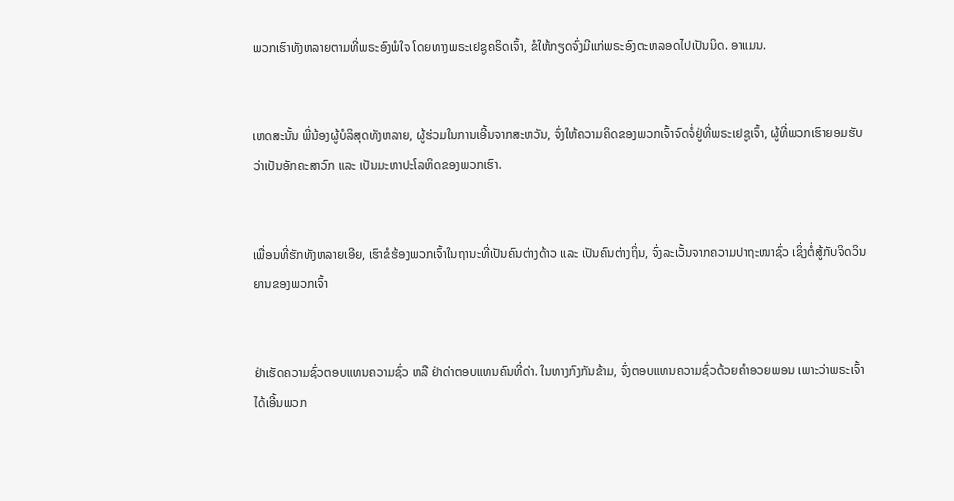ພວກເຮົາທັງຫລາຍຕາມທີ່ພຣະອົງພໍໃຈ ໂດຍທາງພຣະເຢຊູຄຣິດເຈົ້າ, ຂໍໃຫ້ກຽດຈົ່ງມີແກ່ພຣະອົງຕະຫລອດໄປເປັນນິດ. ອາແມນ.


ເຫດສະນັ້ນ ພີ່ນ້ອງຜູ້ບໍລິສຸດທັງຫລາຍ, ຜູ້ຮ່ວມໃນການເອີ້ນຈາກສະຫວັນ, ຈົ່ງໃຫ້ຄວາມຄິດຂອງພວກເຈົ້າຈົດຈໍ່ຢູ່ທີ່ພຣະເຢຊູເຈົ້າ, ຜູ້ທີ່ພວກເຮົາຍອມຮັບວ່າເປັນອັກຄະສາວົກ ແລະ ເປັນມະຫາປະໂລຫິດຂອງພວກເຮົາ.


ເພື່ອນທີ່ຮັກທັງຫລາຍເອີຍ, ເຮົາຂໍຮ້ອງພວກເຈົ້າໃນຖານະທີ່ເປັນຄົນຕ່າງດ້າວ ແລະ ເປັນຄົນຕ່າງຖິ່ນ, ຈົ່ງລະເວັ້ນຈາກຄວາມປາຖະໜາຊົ່ວ ເຊິ່ງຕໍ່ສູ້ກັບຈິດວິນຍານຂອງພວກເຈົ້າ


ຢ່າເຮັດຄວາມຊົ່ວຕອບແທນຄວາມຊົ່ວ ຫລື ຢ່າດ່າຕອບແທນຄົນທີ່ດ່າ. ໃນທາງກົງກັນຂ້າມ, ຈົ່ງຕອບແທນຄວາມຊົ່ວດ້ວຍຄຳອວຍພອນ ເພາະວ່າພຣະເຈົ້າໄດ້ເອີ້ນພວກ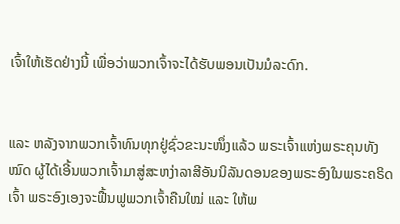ເຈົ້າໃຫ້ເຮັດຢ່າງນີ້ ເພື່ອວ່າພວກເຈົ້າຈະໄດ້ຮັບພອນເປັນມໍລະດົກ.


ແລະ ຫລັງຈາກພວກເຈົ້າທົນທຸກຢູ່ຊົ່ວຂະນະໜຶ່ງແລ້ວ ພຣະເຈົ້າແຫ່ງພຣະຄຸນທັງໝົດ ຜູ້ໄດ້ເອີ້ນພວກເຈົ້າມາສູ່ສະຫງ່າລາສີອັນນິລັນດອນຂອງພຣະອົງໃນພຣະຄຣິດເຈົ້າ ພຣະອົງເອງຈະຟື້ນຟູພວກເຈົ້າຄືນໃໝ່ ແລະ ໃຫ້ພ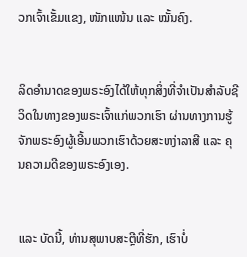ວກເຈົ້າເຂັ້ມແຂງ, ໜັກແໜ້ນ ແລະ ໝັ້ນຄົງ.


ລິດອຳນາດຂອງພຣະອົງໄດ້ໃຫ້ທຸກສິ່ງທີ່ຈຳເປັນສຳລັບຊີວິດໃນທາງຂອງພຣະເຈົ້າແກ່ພວກເຮົາ ຜ່ານທາງການຮູ້ຈັກພຣະອົງຜູ້ເອີ້ນພວກເຮົາດ້ວຍສະຫງ່າລາສີ ແລະ ຄຸນຄວາມດີຂອງພຣະອົງເອງ.


ແລະ ບັດນີ້, ທ່ານສຸພາບສະຕຼີທີ່ຮັກ, ເຮົາບໍ່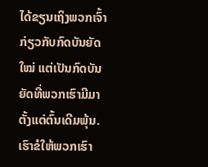ໄດ້ຂຽນເຖິງພວກເຈົ້າກ່ຽວກັບກົດບັນຍັດໃໝ່ ແຕ່ເປັນກົດບັນຍັດທີ່ພວກເຮົາມີມາຕັ້ງແຕ່ຕົ້ນເດີມພຸ້ນ. ເຮົາຂໍໃຫ້ພວກເຮົາ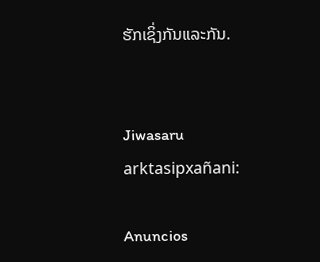ຮັກເຊິ່ງກັນແລະກັນ.


Jiwasaru arktasipxañani:

Anuncios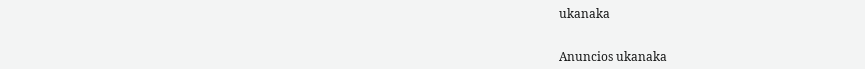ukanaka


Anuncios ukanaka